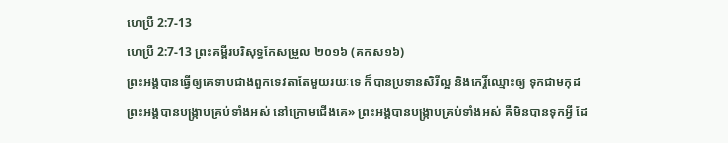ហេប្រឺ 2:7-13
ហេប្រឺ 2:7-13 ព្រះគម្ពីរបរិសុទ្ធកែសម្រួល ២០១៦ (គកស១៦)
ព្រះអង្គបានធ្វើឲ្យគេទាបជាងពួកទេវតាតែមួយរយៈទេ ក៏បានប្រទានសិរីល្អ និងកេរ្តិ៍ឈ្មោះឲ្យ ទុកជាមកុដ ព្រះអង្គបានបង្ក្រាបគ្រប់ទាំងអស់ នៅក្រោមជើងគេ» ព្រះអង្គបានបង្ក្រាបគ្រប់ទាំងអស់ គឺមិនបានទុកអ្វី ដែ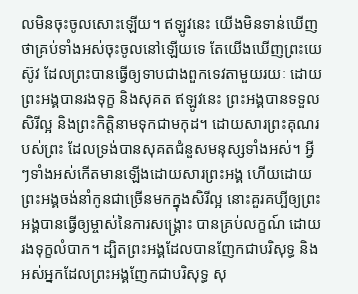លមិនចុះចូលសោះឡើយ។ ឥឡូវនេះ យើងមិនទាន់ឃើញថាគ្រប់ទាំងអស់ចុះចូលនៅឡើយទេ តែយើងឃើញព្រះយេស៊ូវ ដែលព្រះបានធ្វើឲ្យទាបជាងពួកទេវតាមួយរយៈ ដោយព្រះអង្គបានរងទុក្ខ និងសុគត ឥឡូវនេះ ព្រះអង្គបានទទួលសិរីល្អ និងព្រះកិត្តិនាមទុកជាមកុដ។ ដោយសារព្រះគុណរបស់ព្រះ ដែលទ្រង់បានសុគតជំនួសមនុស្សទាំងអស់។ អ្វីៗទាំងអស់កើតមានឡើងដោយសារព្រះអង្គ ហើយដោយព្រះអង្គចង់នាំកូនជាច្រើនមកក្នុងសិរីល្អ នោះគួរគប្បីឲ្យព្រះអង្គបានធ្វើឲ្យម្ចាស់នៃការសង្គ្រោះ បានគ្រប់លក្ខណ៍ ដោយរងទុក្ខលំបាក។ ដ្បិតព្រះអង្គដែលបានញែកជាបរិសុទ្ធ និងអស់អ្នកដែលព្រះអង្គញែកជាបរិសុទ្ធ សុ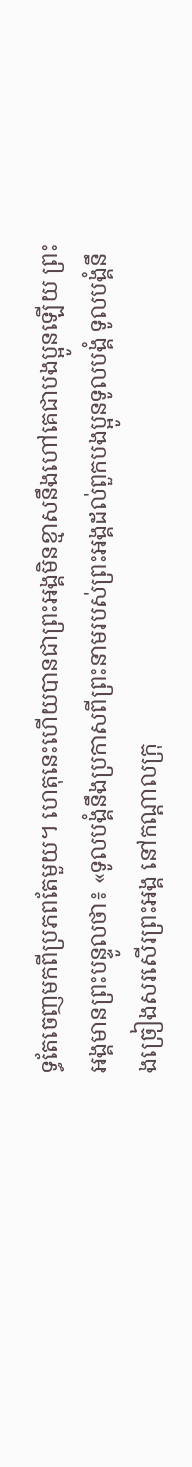ទ្ធតែចេញមកពីប្រភពតែមួយ។ ហេតុនេះហើយបានជាព្រះអង្គមិនខ្មាសនឹងហៅគេជាបងប្អូនឡើយ ព្រះអង្គមានព្រះបន្ទូលថា៖ «ទូលបង្គំនឹងប្រកាសពីព្រះនាមរបស់ព្រះអង្គដល់ពួកបងប្អូនទូលបង្គំ ទូលបង្គំនឹងច្រៀងសរសើរព្រះអង្គ នៅកណ្តាលក្រុ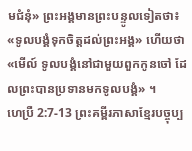មជំនុំ» ព្រះអង្គមានព្រះបន្ទូលទៀតថា៖ «ទូលបង្គំទុកចិត្តដល់ព្រះអង្គ» ហើយថា «មើល៍ ទូលបង្គំនៅជាមួយពួកកូនចៅ ដែលព្រះបានប្រទានមកទូលបង្គំ» ។
ហេប្រឺ 2:7-13 ព្រះគម្ពីរភាសាខ្មែរបច្ចុប្ប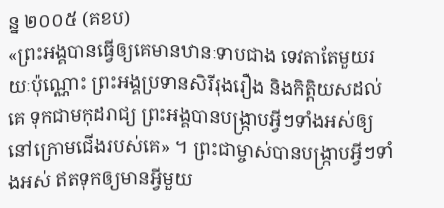ន្ន ២០០៥ (គខប)
«ព្រះអង្គបានធ្វើឲ្យគេមានឋានៈទាបជាង ទេវតាតែមួយរយៈប៉ុណ្ណោះ ព្រះអង្គប្រទានសិរីរុងរឿង និងកិត្តិយសដល់គេ ទុកជាមកុដរាជ្យ ព្រះអង្គបានបង្ក្រាបអ្វីៗទាំងអស់ឲ្យ នៅក្រោមជើងរបស់គេ» ។ ព្រះជាម្ចាស់បានបង្ក្រាបអ្វីៗទាំងអស់ ឥតទុកឲ្យមានអ្វីមួយ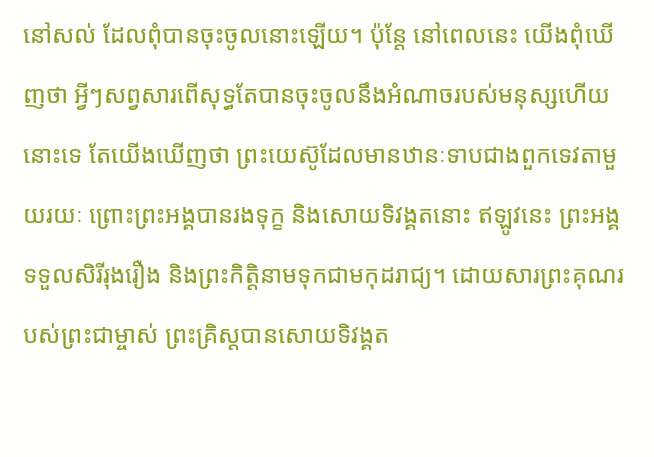នៅសល់ ដែលពុំបានចុះចូលនោះឡើយ។ ប៉ុន្តែ នៅពេលនេះ យើងពុំឃើញថា អ្វីៗសព្វសារពើសុទ្ធតែបានចុះចូលនឹងអំណាចរបស់មនុស្សហើយនោះទេ តែយើងឃើញថា ព្រះយេស៊ូដែលមានឋានៈទាបជាងពួកទេវតាមួយរយៈ ព្រោះព្រះអង្គបានរងទុក្ខ និងសោយទិវង្គតនោះ ឥឡូវនេះ ព្រះអង្គទទួលសិរីរុងរឿង និងព្រះកិត្តិនាមទុកជាមកុដរាជ្យ។ ដោយសារព្រះគុណរបស់ព្រះជាម្ចាស់ ព្រះគ្រិស្តបានសោយទិវង្គត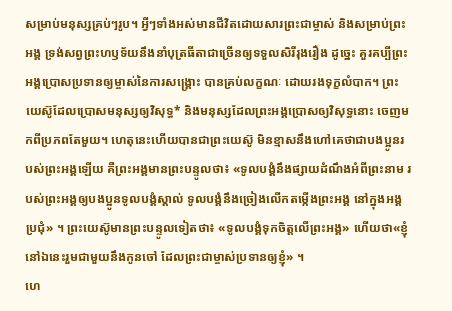សម្រាប់មនុស្សគ្រប់ៗរូប។ អ្វីៗទាំងអស់មានជីវិតដោយសារព្រះជាម្ចាស់ និងសម្រាប់ព្រះអង្គ ទ្រង់សព្វព្រះហឫទ័យនឹងនាំបុត្រធីតាជាច្រើនឲ្យទទួលសិរីរុងរឿង ដូច្នេះ គួរគប្បីព្រះអង្គប្រោសប្រទានឲ្យម្ចាស់នៃការសង្គ្រោះ បានគ្រប់លក្ខណៈ ដោយរងទុក្ខលំបាក។ ព្រះយេស៊ូដែលប្រោសមនុស្សឲ្យវិសុទ្ធ* និងមនុស្សដែលព្រះអង្គប្រោសឲ្យវិសុទ្ធនោះ ចេញមកពីប្រភពតែមួយ។ ហេតុនេះហើយបានជាព្រះយេស៊ូ មិនខ្មាសនឹងហៅគេថាជាបងប្អូនរបស់ព្រះអង្គឡើយ គឺព្រះអង្គមានព្រះបន្ទូលថា៖ «ទូលបង្គំនឹងផ្សាយដំណឹងអំពីព្រះនាម របស់ព្រះអង្គឲ្យបងប្អូនទូលបង្គំស្គាល់ ទូលបង្គំនឹងច្រៀងលើកតម្កើងព្រះអង្គ នៅក្នុងអង្គប្រជុំ» ។ ព្រះយេស៊ូមានព្រះបន្ទូលទៀតថា៖ «ទូលបង្គំទុកចិត្តលើព្រះអង្គ» ហើយថា«ខ្ញុំនៅឯនេះរួមជាមួយនឹងកូនចៅ ដែលព្រះជាម្ចាស់ប្រទានឲ្យខ្ញុំ» ។
ហេ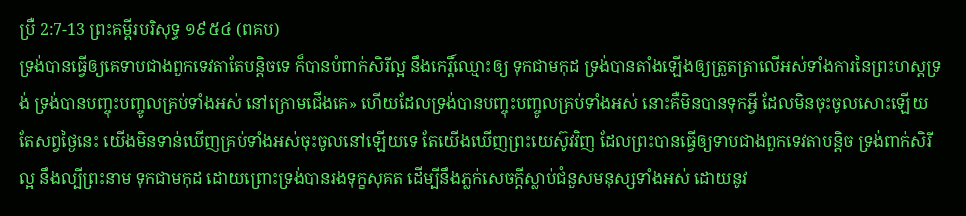ប្រឺ 2:7-13 ព្រះគម្ពីរបរិសុទ្ធ ១៩៥៤ (ពគប)
ទ្រង់បានធ្វើឲ្យគេទាបជាងពួកទេវតាតែបន្តិចទេ ក៏បានបំពាក់សិរីល្អ នឹងកេរ្តិ៍ឈ្មោះឲ្យ ទុកជាមកុដ ទ្រង់បានតាំងឡើងឲ្យត្រួតត្រាលើអស់ទាំងការនៃព្រះហស្តទ្រង់ ទ្រង់បានបញ្ចុះបញ្ចូលគ្រប់ទាំងអស់ នៅក្រោមជើងគេ» ហើយដែលទ្រង់បានបញ្ចុះបញ្ចូលគ្រប់ទាំងអស់ នោះគឺមិនបានទុកអ្វី ដែលមិនចុះចូលសោះឡើយ តែសព្វថ្ងៃនេះ យើងមិនទាន់ឃើញគ្រប់ទាំងអស់ចុះចូលនៅឡើយទេ តែយើងឃើញព្រះយេស៊ូវវិញ ដែលព្រះបានធ្វើឲ្យទាបជាងពួកទេវតាបន្តិច ទ្រង់ពាក់សិរីល្អ នឹងល្បីព្រះនាម ទុកជាមកុដ ដោយព្រោះទ្រង់បានរងទុក្ខសុគត ដើម្បីនឹងភ្លក់សេចក្ដីស្លាប់ជំនួសមនុស្សទាំងអស់ ដោយនូវ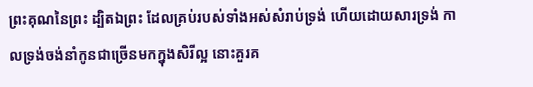ព្រះគុណនៃព្រះ ដ្បិតឯព្រះ ដែលគ្រប់របស់ទាំងអស់សំរាប់ទ្រង់ ហើយដោយសារទ្រង់ កាលទ្រង់ចង់នាំកូនជាច្រើនមកក្នុងសិរីល្អ នោះគួរគ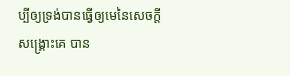ប្បីឲ្យទ្រង់បានធ្វើឲ្យមេនៃសេចក្ដីសង្គ្រោះគេ បាន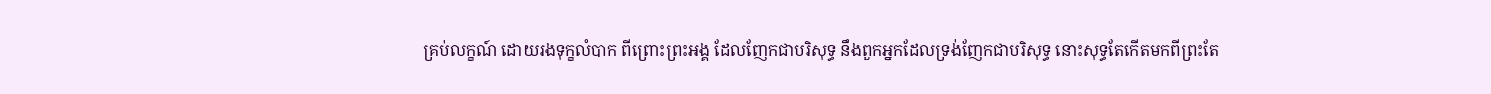គ្រប់លក្ខណ៍ ដោយរងទុក្ខលំបាក ពីព្រោះព្រះអង្គ ដែលញែកជាបរិសុទ្ធ នឹងពួកអ្នកដែលទ្រង់ញែកជាបរិសុទ្ធ នោះសុទ្ធតែកើតមកពីព្រះតែ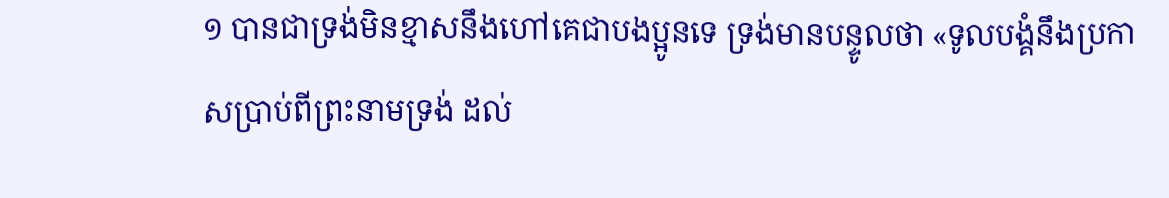១ បានជាទ្រង់មិនខ្មាសនឹងហៅគេជាបងប្អូនទេ ទ្រង់មានបន្ទូលថា «ទូលបង្គំនឹងប្រកាសប្រាប់ពីព្រះនាមទ្រង់ ដល់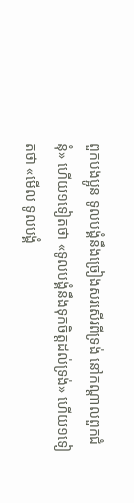ពួកបងប្អូន ទូលបង្គំនឹងច្រៀងសរសើរពីទ្រង់ នៅកណ្តាលពួកជំនុំ» ហើយ១ទៀតថា «ទូលបង្គំនឹងទុកចិត្តដល់ទ្រង់» ហើយ១ទៀតថា «មើល ទូលបង្គំ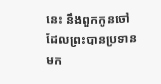នេះ នឹងពួកកូនចៅ ដែលព្រះបានប្រទានមក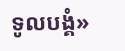ទូលបង្គំ»